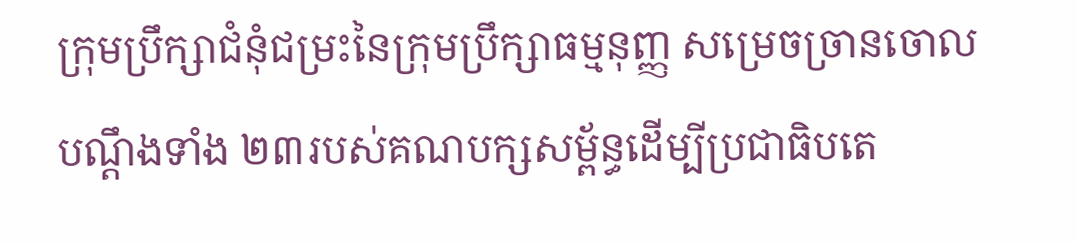ក្រុមប្រឹក្សាជំនុំជម្រះនៃក្រុមប្រឹក្សាធម្មនុញ្ញ សម្រេចច្រានចោលបណ្តឹងទាំង ២៣របស់គណបក្សសម្ព័ន្ធដើម្បីប្រជាធិបតេ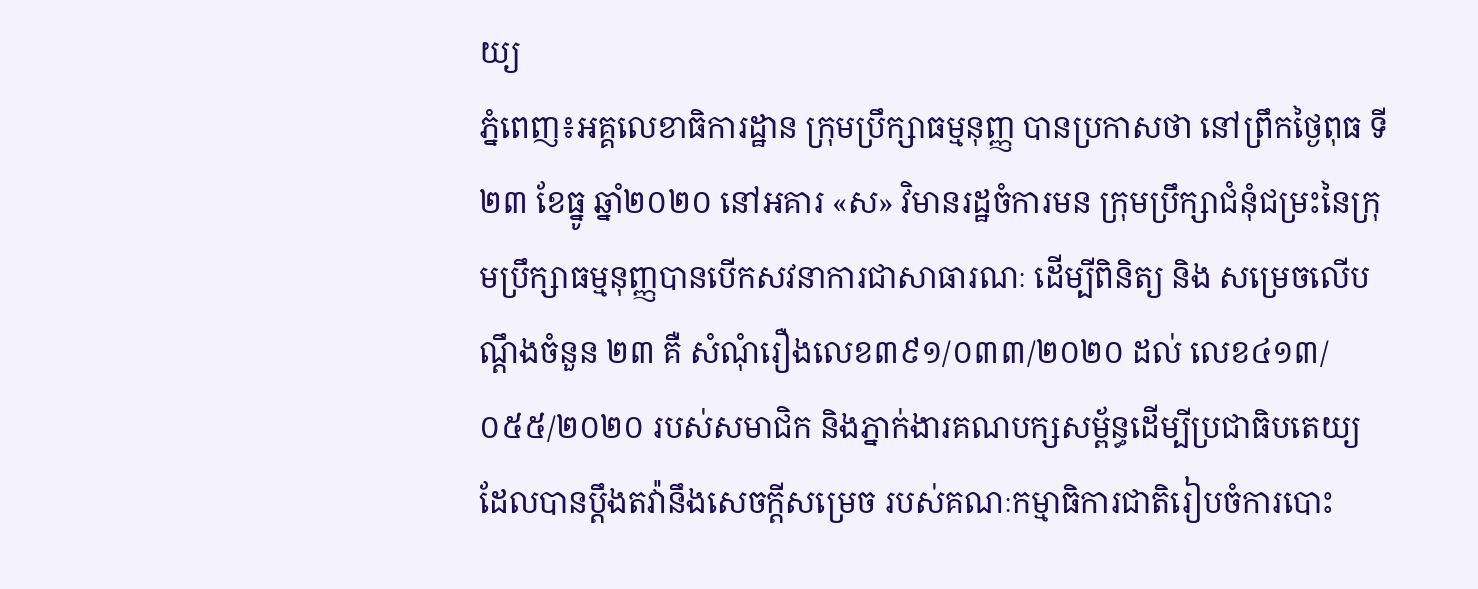យ្យ
ភ្នំពេញ៖អគ្គលេខាធិការដ្ឋាន ក្រុមប្រឹក្សាធម្មនុញ្ញ បានប្រកាសថា នៅព្រឹកថ្ងៃពុធ ទី២៣ ខែធ្នូ ឆ្នាំ២០២០ នៅអគារ «ស» វិមានរដ្ឋចំការមន ក្រុមប្រឹក្សាជំនុំជម្រះនៃក្រុមប្រឹក្សាធម្មនុញ្ញបានបើកសវនាការជាសាធារណៈ ដើម្បីពិនិត្យ និង សម្រេចលើបណ្តឹងចំនួន ២៣ គឺ សំណុំរឿងលេខ៣៩១/០៣៣/២០២០ ដល់ លេខ៤១៣/០៥៥/២០២០ របស់សមាជិក និងភ្នាក់ងារគណបក្សសម្ព័ន្ធដើម្បីប្រជាធិបតេយ្យ ដែលបានប្តឹងតវ៉ានឹងសេចក្តីសម្រេច របស់គណៈកម្មាធិការជាតិរៀបចំការបោះ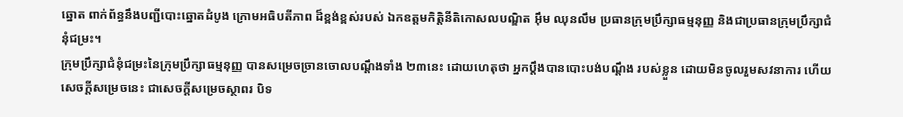ឆ្នោត ពាក់ព័ន្ធនឹងបញ្ជីបោះឆ្នោតដំបូង ក្រោមអធិបតីភាព ដ៏ខ្ពង់ខ្ពស់របស់ ឯកឧត្តមកិត្តិនីតិកោសលបណ្ឌិត អ៊ឹម ឈុនលឹម ប្រធានក្រុមប្រឹក្សាធម្មនុញ្ញ និងជាប្រធានក្រុមប្រឹក្សាជំនុំជម្រះ។
ក្រុមប្រឹក្សាជំនុំជម្រះនៃក្រុមប្រឹក្សាធម្មនុញ្ញ បានសម្រេចច្រានចោលបណ្តឹងទាំង ២៣នេះ ដោយហេតុថា អ្នកប្តឹងបានបោះបង់បណ្តឹង របស់ខ្លួន ដោយមិនចូលរួមសវនាការ ហើយសេចក្តីសម្រេចនេះ ជាសេចក្តីសម្រេចស្ថាពរ បិទ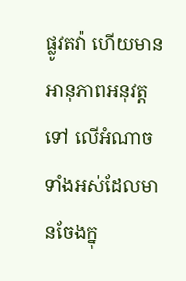ផ្លូវតវ៉ា ហើយមានអានុភាពអនុវត្តទៅ លើអំណាចទាំងអស់ដែលមានចែងក្នុ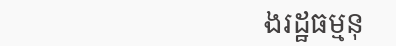ងរដ្ឋធម្មនុ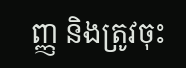ញ្ញ និងត្រូវចុះ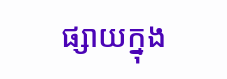ផ្សាយក្នុង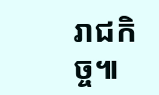រាជកិច្ច៕